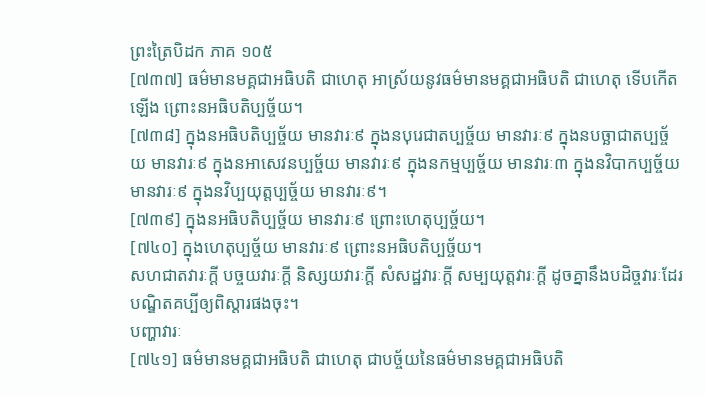ព្រះត្រៃបិដក ភាគ ១០៥
[៧៣៧] ធម៌មានមគ្គជាអធិបតិ ជាហេតុ អាស្រ័យនូវធម៌មានមគ្គជាអធិបតិ ជាហេតុ ទើបកើតឡើង ព្រោះនអធិបតិប្បច្ច័យ។
[៧៣៨] ក្នុងនអធិបតិប្បច្ច័យ មានវារៈ៩ ក្នុងនបុរេជាតប្បច្ច័យ មានវារៈ៩ ក្នុងនបច្ឆាជាតប្បច្ច័យ មានវារៈ៩ ក្នុងនអាសេវនប្បច្ច័យ មានវារៈ៩ ក្នុងនកម្មប្បច្ច័យ មានវារៈ៣ ក្នុងនវិបាកប្បច្ច័យ មានវារៈ៩ ក្នុងនវិប្បយុត្តប្បច្ច័យ មានវារៈ៩។
[៧៣៩] ក្នុងនអធិបតិប្បច្ច័យ មានវារៈ៩ ព្រោះហេតុប្បច្ច័យ។
[៧៤០] ក្នុងហេតុប្បច្ច័យ មានវារៈ៩ ព្រោះនអធិបតិប្បច្ច័យ។
សហជាតវារៈក្តី បច្ចយវារៈក្តី និស្សយវារៈក្តី សំសដ្ឋវារៈក្តី សម្បយុត្តវារៈក្តី ដូចគ្នានឹងបដិច្ចវារៈដែរ បណ្ឌិតគប្បីឲ្យពិស្តារផងចុះ។
បញ្ហាវារៈ
[៧៤១] ធម៌មានមគ្គជាអធិបតិ ជាហេតុ ជាបច្ច័យនៃធម៌មានមគ្គជាអធិបតិ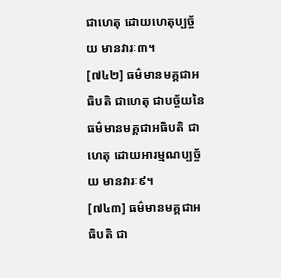ជាហេតុ ដោយហេតុប្បច្ច័យ មានវារៈ៣។
[៧៤២] ធម៌មានមគ្គជាអធិបតិ ជាហេតុ ជាបច្ច័យនៃធម៌មានមគ្គជាអធិបតិ ជាហេតុ ដោយអារម្មណប្បច្ច័យ មានវារៈ៩។
[៧៤៣] ធម៌មានមគ្គជាអធិបតិ ជា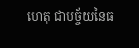ហេតុ ជាបច្ច័យនៃធ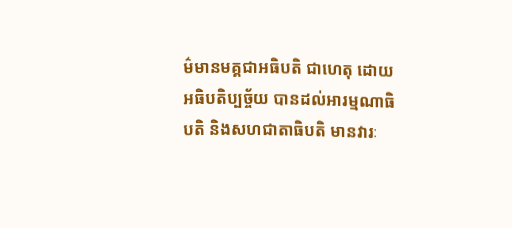ម៌មានមគ្គជាអធិបតិ ជាហេតុ ដោយអធិបតិប្បច្ច័យ បានដល់អារម្មណាធិបតិ និងសហជាតាធិបតិ មានវារៈ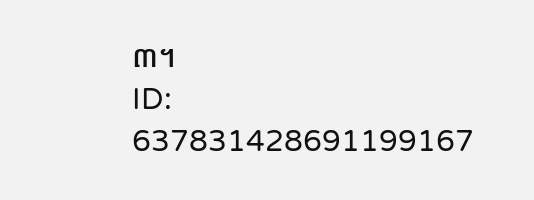៣។
ID: 637831428691199167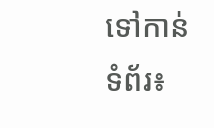ទៅកាន់ទំព័រ៖